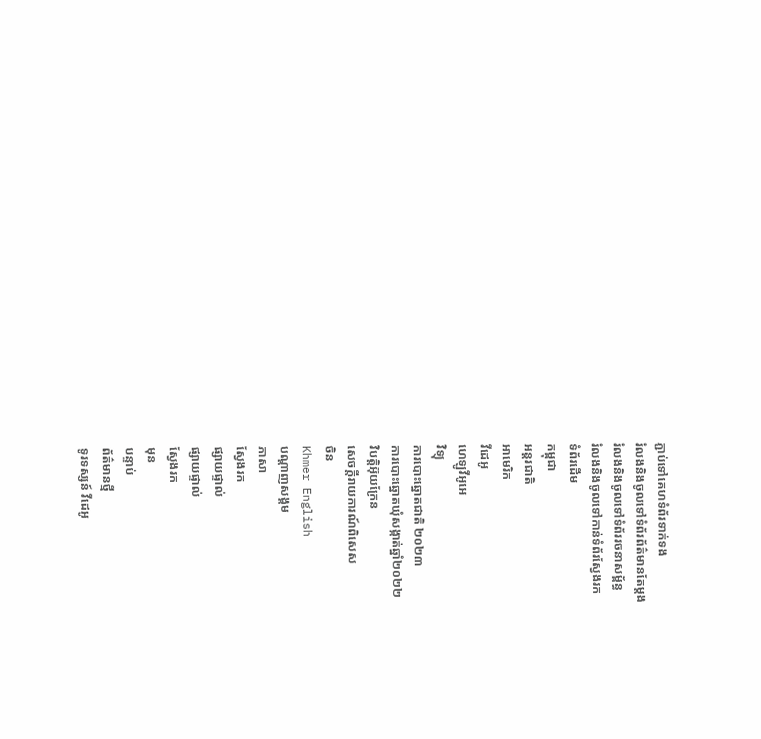ភ្ជាប់ទៅគេហទំព័រទាក់ទង
រំលងនិងចូលទៅទំព័រព័ត៌មានតែម្តង
រំលងនិងចូលទៅទំព័ររចនាសម្ព័ន្ធ
រំលងនិងចូលទៅកាន់ទំព័រស្វែងរក
ទំព័រដើម
កម្ពុជា
អន្តរជាតិ
អាមេរិក
វីដេអូ
ហេឡូវីអូអេ
វិទ្យុ
ការបោះឆ្នោតជាតិ ២០២៣
ការបោះឆ្នោតឃុំសង្កាត់ឆ្នាំ២០២២
វិបត្តិអ៊ុយក្រែន
សេចក្តីរាយការណ៍ពិសេស
ចិន
Khmer English
បណ្តាញសង្គម
ភាសា
ស្វែងរក
ផ្សាយផ្ទាល់
ផ្សាយផ្ទាល់
ស្វែងរក
មុន
បន្ទាប់
ព័ត៌មានថ្មី
ទូរទស្សន៍ វីដេអូ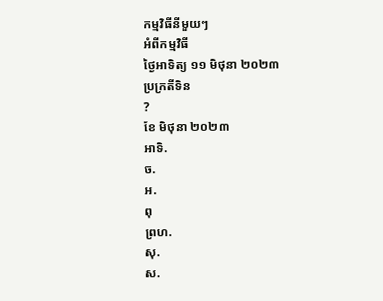កម្មវិធីនីមួយៗ
អំពីកម្មវិធី
ថ្ងៃអាទិត្យ ១១ មិថុនា ២០២៣
ប្រក្រតីទិន
?
ខែ មិថុនា ២០២៣
អាទិ.
ច.
អ.
ពុ
ព្រហ.
សុ.
ស.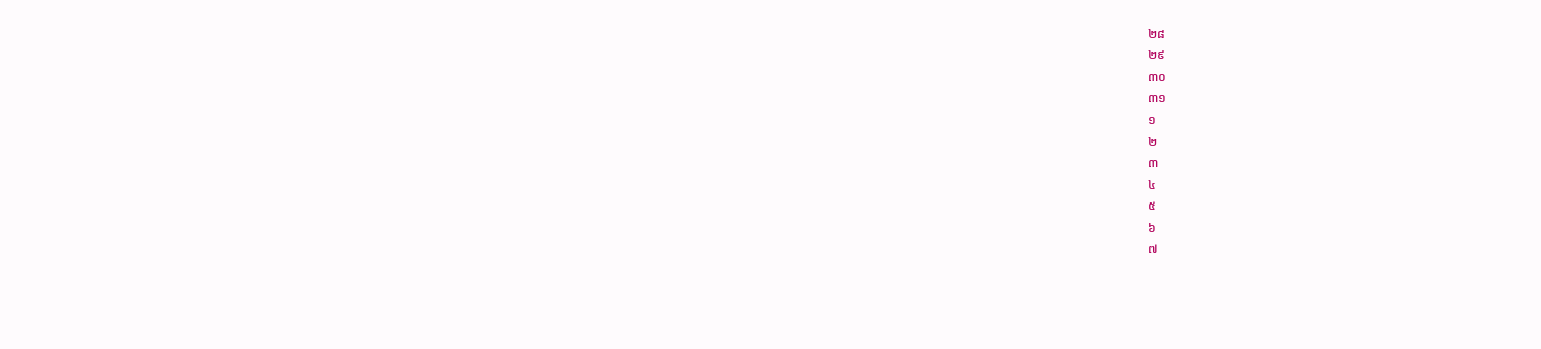២៨
២៩
៣០
៣១
១
២
៣
៤
៥
៦
៧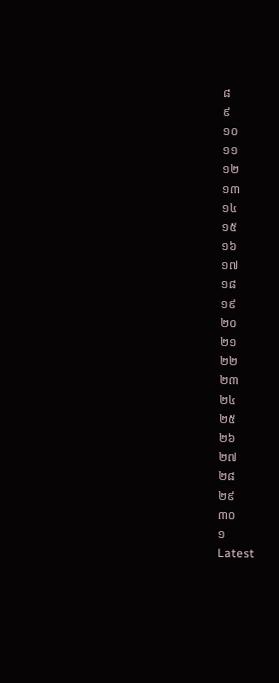៨
៩
១០
១១
១២
១៣
១៤
១៥
១៦
១៧
១៨
១៩
២០
២១
២២
២៣
២៤
២៥
២៦
២៧
២៨
២៩
៣០
១
Latest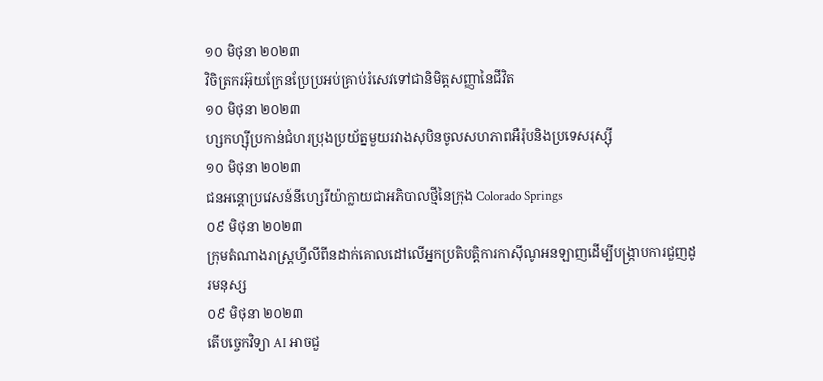១០ មិថុនា ២០២៣
វិចិត្រករអ៊ុយក្រែនប្រែប្រអប់គ្រាប់រំសេវទៅជានិមិត្តសញ្ញានៃជីវិត
១០ មិថុនា ២០២៣
ហ្សកហ្ស៊ីប្រកាន់ជំហរប្រុងប្រយ័ត្នមួយរវាងសុបិនចូលសហភាពអឺរ៉ុបនិងប្រទេសរុស្ស៊ី
១០ មិថុនា ២០២៣
ជនអន្តោប្រវេសន៍នីហ្សេរីយ៉ាក្លាយជាអភិបាលថ្មីនៃក្រុង Colorado Springs
០៩ មិថុនា ២០២៣
ក្រុមតំណាងរាស្ត្រហ្វីលីពីនដាក់គោលដៅលើអ្នកប្រតិបត្តិការកាស៊ីណូអនឡាញដើម្បីបង្ក្រាបការជួញដូរមនុស្ស
០៩ មិថុនា ២០២៣
តើបច្ចេកវិទ្យា AI អាចជួ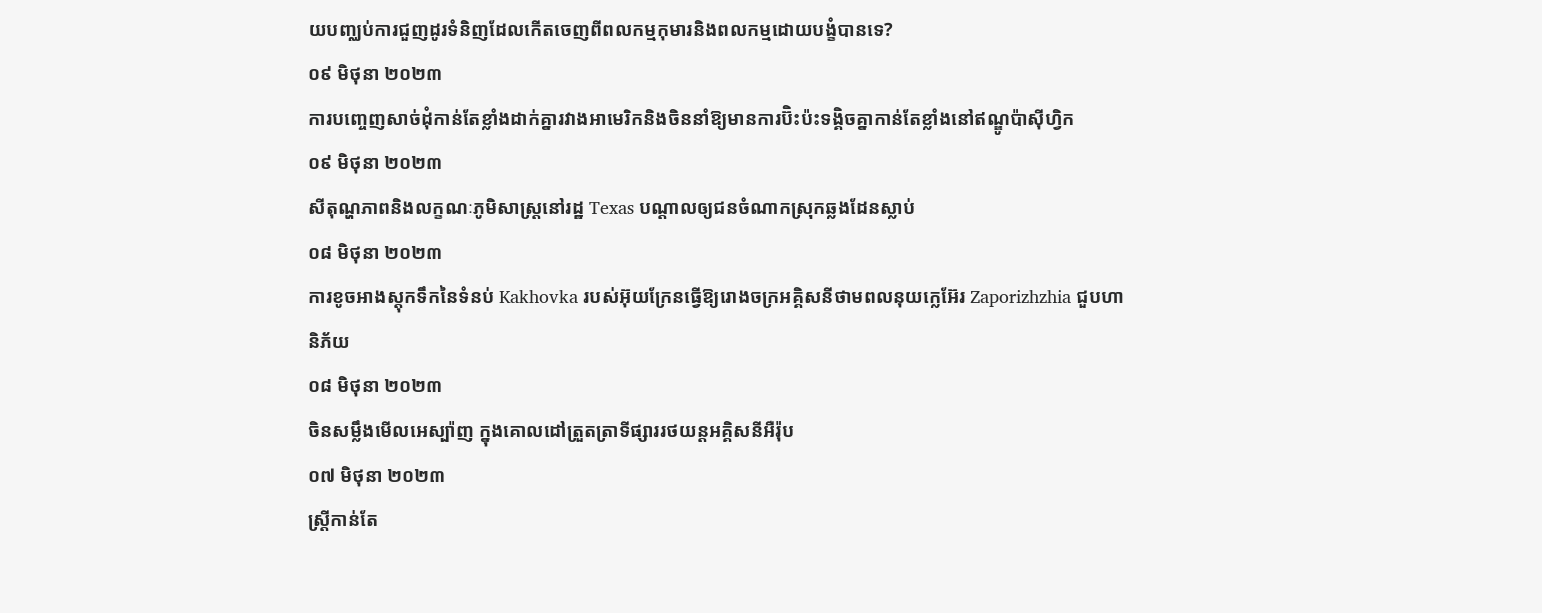យបញ្ឈប់ការជួញដូរទំនិញដែលកើតចេញពីពលកម្មកុមារនិងពលកម្មដោយបង្ខំបានទេ?
០៩ មិថុនា ២០២៣
ការបញ្ចេញសាច់ដុំកាន់តែខ្លាំងដាក់គ្នារវាងអាមេរិកនិងចិននាំឱ្យមានការប៊ិះប៉ះទង្គិចគ្នាកាន់តែខ្លាំងនៅឥណ្ឌូប៉ាស៊ីហ្វិក
០៩ មិថុនា ២០២៣
សីតុណ្ហភាពនិងលក្ខណៈភូមិសាស្ត្រនៅរដ្ឋ Texas បណ្តាលឲ្យជនចំណាកស្រុកឆ្លងដែនស្លាប់
០៨ មិថុនា ២០២៣
ការខូចអាងស្តុកទឹកនៃទំនប់ Kakhovka របស់អ៊ុយក្រែនធ្វើឱ្យរោងចក្រអគ្គិសនីថាមពលនុយក្លេអ៊ែរ Zaporizhzhia ជួបហានិភ័យ
០៨ មិថុនា ២០២៣
ចិនសម្លឹងមើលអេស្ប៉ាញ ក្នុងគោលដៅត្រួតត្រាទីផ្សាររថយន្តអគ្គិសនីអឺរ៉ុប
០៧ មិថុនា ២០២៣
ស្ត្រីកាន់តែ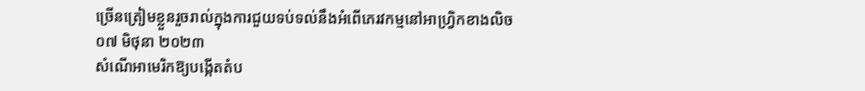ច្រើនត្រៀមខ្លួនរួចរាល់ក្នុងការជួយទប់ទល់នឹងអំពើភេរវកម្មនៅអាហ្វ្រិកខាងលិច
០៧ មិថុនា ២០២៣
សំណើអាមេរិកឱ្យបង្កើតតំប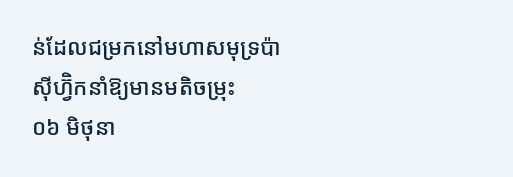ន់ដែលជម្រកនៅមហាសមុទ្រប៉ាស៊ីហ្វ៊ិកនាំឱ្យមានមតិចម្រុះ
០៦ មិថុនា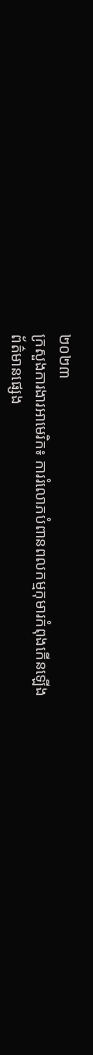២០២៣
ក្រសួងការងារអាមេរិក៖ ការរំលោភបំពានពលកម្មកុមារកំពុងកើនឡើង
ព័ត៌មានផ្សេង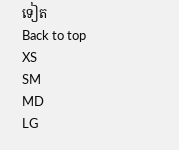ទៀត
Back to top
XS
SM
MD
LG